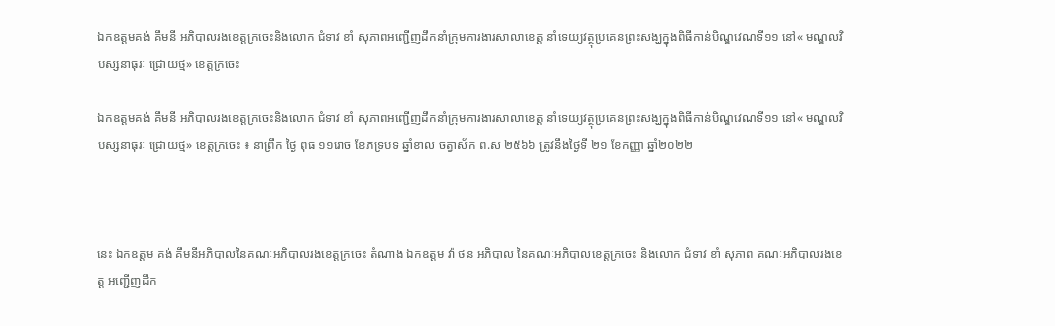ឯកឧត្តមគង់ គឹមនី អភិបាលរងខេត្តក្រចេះនិងលោក ជំទាវ ខាំ សុភាពអញ្ជេីញដឹកនាំក្រុមការងារសាលាខេត្ត នាំទេយ្យវត្ថុប្រគេនព្រះសង្ឃក្នុងពិធីកាន់បិណ្ឌវេណទី១១ នៅ« មណ្ឌលវិបស្សនាធុរៈ ជ្រោយថ្ម» ខេត្តក្រចេះ

ឯកឧត្តមគង់ គឹមនី អភិបាលរងខេត្តក្រចេះនិងលោក ជំទាវ ខាំ សុភាពអញ្ជេីញដឹកនាំក្រុមការងារសាលាខេត្ត នាំទេយ្យវត្ថុប្រគេនព្រះសង្ឃក្នុងពិធីកាន់បិណ្ឌវេណទី១១ នៅ« មណ្ឌលវិបស្សនាធុរៈ ជ្រោយថ្ម» ខេត្តក្រចេះ ៖ នាព្រឹក ថ្ងៃ ពុធ ១១រោច ខែភទ្របទ ឆ្នាំខាល ចត្វាស័ក ព.ស ២៥៦៦ ត្រូវនឹងថ្ងៃទី ២១ ខែកញ្ញា ឆ្នាំ២០២២



នេះ ឯកឧត្តម គង់ គឹមនីអភិបាលនៃគណៈអភិបាលរងខេត្តក្រចេះ តំណាង ឯកឧត្តម វ៉ា ថន អភិបាល នៃគណៈអភិបាលខេត្តក្រចេះ និងលោក ជំទាវ ខាំ សុភាព គណៈអភិបាលរងខេត្ត អញ្ជេីញដឹក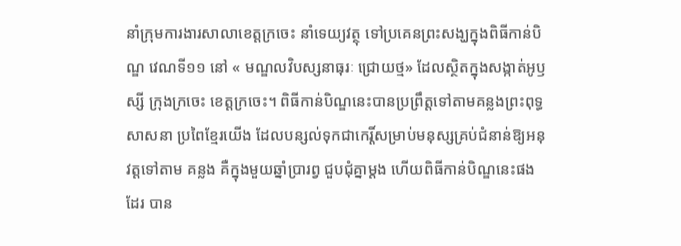នាំក្រុមការងារសាលាខេត្តក្រចេះ នាំទេយ្យវត្ថុ ទៅប្រគេនព្រះសង្ឃក្នុងពិធីកាន់បិណ្ឌ វេណទី១១ នៅ « មណ្ឌលវិបស្សនាធុរៈ ជ្រោយថ្ម» ដែលស្ថិតក្នុងសង្កាត់អូឫស្សី ក្រុងក្រចេះ ខេត្តក្រចេះ។ ពិធីកាន់បិណ្ឌនេះបានប្រព្រឹត្តទៅតាមគន្លងព្រះពុទ្ធសាសនា ប្រពៃខ្មែរយេីង ដែលបន្សល់ទុកជាកេរ្តិ៍សម្រាប់មនុស្សគ្រប់ជំនាន់ឱ្យអនុវត្តទៅតាម គន្លង គឺក្នុងមួយឆ្នាំប្រារព្វ ជួបជុំគ្នាម្តង ហេីយពិធីកាន់បិណ្ឌនេះផងដែរ បាន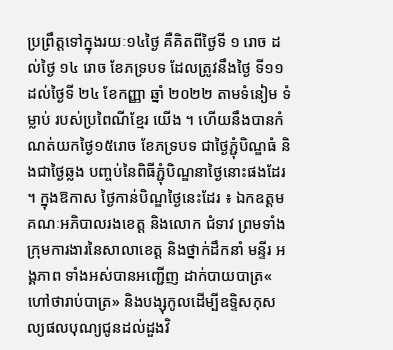ប្រព្រឹត្តទៅក្នុងរយៈ១៤ថ្ងៃ គឺគិតពីថ្ងៃទី ១ រោច ដល់ថ្ងៃ ១៤ រោច ខែភទ្របទ ដែលត្រូវនឹងថ្ងៃ ទី១១ ដល់ថ្ងៃទី ២៤ ខែកញ្ញា ឆ្នាំ ២០២២ តាមទំនៀម ទំម្លាប់ របស់ប្រពៃណីខ្មែរ យេីង ។ ហេីយនឹងបានកំណត់យកថ្ងៃ១៥រោច ខែភទ្របទ ជាថ្ងៃភ្ជុំបិណ្ឌធំ និងជាថ្ងៃឆ្លង បញ្ចប់នៃពិធីភ្ជុំបិណ្ឌនាថ្ងៃនោះផងដែរ ។ ក្នុងឱកាស ថ្ងៃកាន់បិណ្ឌថ្ងៃនេះដែរ ៖ ឯកឧត្តម គណៈអភិបាលរងខេត្ត និងលោក ជំទាវ ព្រមទាំងក្រុមការងារនៃសាលាខេត្ត និងថ្នាក់ដឹកនាំ មន្ទីរ អង្គភាព ទាំងអស់បានអញ្ជេីញ ដាក់បាយបាត្រ« ហៅថារាប់បាត្រ» និងបង្សុកូលដេីម្បីឧទ្ទិសកុសល្យផលបុណ្យជូនដល់ដួងវិ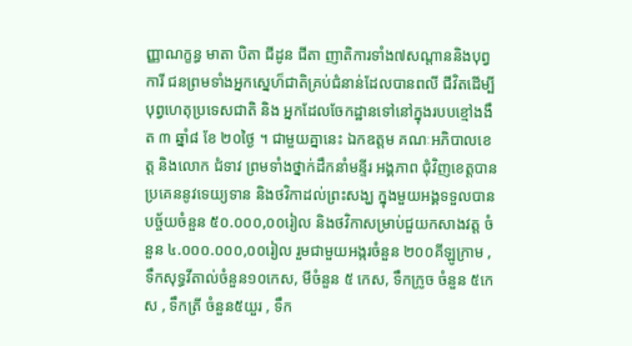ញ្ញាណក្ខន្ធ មាតា បិតា ជីដូន ជីតា ញាតិការទាំង៧សណ្តាននិងបុព្វការី ជនព្រមទាំងអ្នកស្នេហ៏ជាតិគ្រប់ជំនាន់ដែលបានពលី ជីវិតដេីម្បីបុព្វហេតុប្រទេសជាតិ និង អ្នកដែលចែកដ្ឋានទៅនៅក្នុងរបបខ្មៅងងឹត ៣ ឆ្នាំ៨ ខែ ២០ថ្ងៃ ។ ជាមួយគ្នានេះ ឯកឧត្តម គណៈអភិបាលខេត្ត និងលោក ជំទាវ ព្រមទាំងថ្នាក់ដឹកនាំមន្ទីរ អង្គភាព ជុំវិញខេត្តបានប្រគេននូវទេយ្យទាន និងថវិកាដល់ព្រះសង្ឃ ក្នុងមួយអង្គទទួលបានបច្ច័យចំនួន ៥០.០០០,០០រៀល និងថវិកាសម្រាប់ជួយកសាងវត្ត ចំនួន ៤.០០០.០០០,០០រៀល រួមជាមួយអង្ករចំនួន ២០០គីឡូក្រាម , ទឹកសុទ្ធវីតាល់ចំនួន១០កេស, មីចំនួន ៥ កេស, ទឹកក្រូច ចំនួន ៥កេស , ទឹកត្រី ចំនួន៥យួរ , ទឹក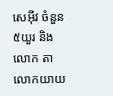សេអុីវ ចំនួន ៥យួរ និងលោក តា លោកយាយ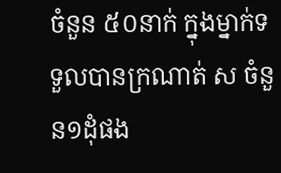ចំនួន ៥០នាក់ ក្នុងម្នាក់ទទួលបានក្រណាត់ ស ចំនួន១ដុំផង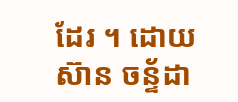ដែរ ។ ដោយ ស៊ាន ចន្ទ័ដា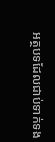អត្ថបទដែលជាប់ទាក់ទង